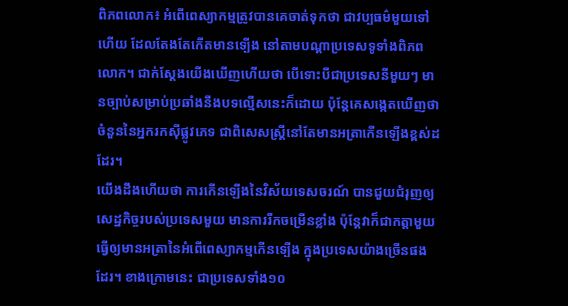ពិភពលោក៖ អំពើពេស្យាកម្មត្រូវបានគេចាត់ទុកថា ជាវប្បធម៌មួយទៅហើយ ដែលតែងតែកើតមានទ្បើង នៅតាមបណ្ដាប្រទេសទូទាំងពិភពលោក។ ជាក់ស្ដែងយើងឃើញហើយថា បើទោះបីជាប្រទេសនីមួយៗ មានច្បាប់សម្រាប់ប្រឆាំងនឹងបទល្មើសនេះក៏ដោយ ប៉ុន្តែគេសង្កេតឃើញថា ចំនួននៃអ្នករកស៊ីផ្លូវភេទ ជាពិសេសស្ត្រីនៅតែមានអត្រាកើនឡើងខ្ពស់ដដែរ។
យើងដឹងហើយថា ការកើនឡើងនៃវិស័យទេសចរណ៍ បានជួយជំរុញឲ្យសេដ្ឋកិច្ចរបស់ប្រទេសមួយ មានការរីកចម្រើនខ្លាំង ប៉ុន្តែវាក៏ជាកត្តាមួយ ធ្វើឲ្យមានអត្រានៃអំពើពេស្យាកម្មកើនទ្បើង ក្នុងប្រទេសយ៉ាងច្រើនផងដែរ។ ខាងក្រោមនេះ ជាប្រទេសទាំង១០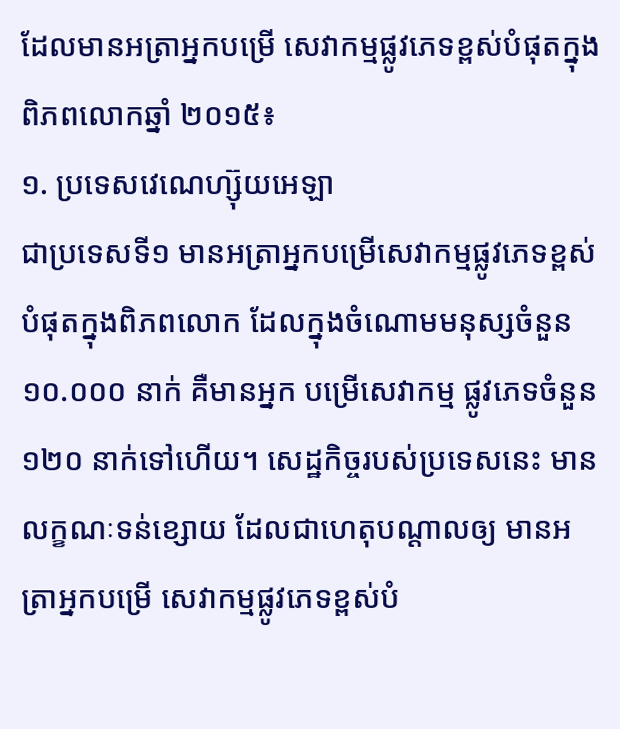ដែលមានអត្រាអ្នកបម្រើ សេវាកម្មផ្លូវភេទខ្ពស់បំផុតក្នុងពិភពលោកឆ្នាំ ២០១៥៖
១. ប្រទេសវេណេហ្ស៊ុយអេឡា
ជាប្រទេសទី១ មានអត្រាអ្នកបម្រើសេវាកម្មផ្លូវភេទខ្ពស់បំផុតក្នុងពិភពលោក ដែលក្នុងចំណោមមនុស្សចំនួន ១០.០០០ នាក់ គឺមានអ្នក បម្រើសេវាកម្ម ផ្លូវភេទចំនួន ១២០ នាក់ទៅហើយ។ សេដ្ឋកិច្ចរបស់ប្រទេសនេះ មានលក្ខណៈទន់ខ្សោយ ដែលជាហេតុបណ្ដាលឲ្យ មានអត្រាអ្នកបម្រើ សេវាកម្មផ្លូវភេទខ្ពស់បំ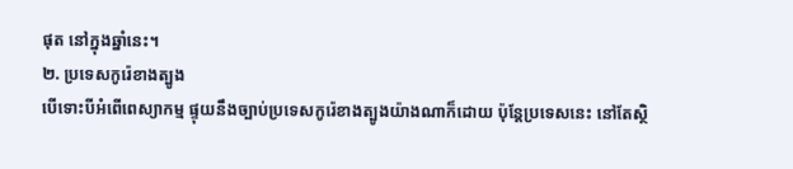ផុត នៅក្នុងឆ្នាំនេះ។
២. ប្រទេសកូរ៉េខាងត្បូង
បើទោះបីអំពើពេស្យាកម្ម ផ្ទុយនឹងច្បាប់ប្រទេសកូរ៉េខាងត្បូងយ៉ាងណាក៏ដោយ ប៉ុន្តែប្រទេសនេះ នៅតែស្ថិ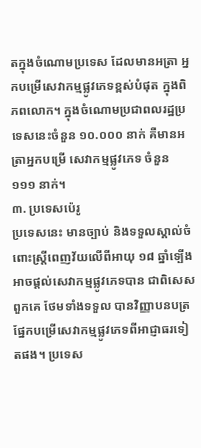តក្នុងចំណោមប្រទេស ដែលមានអត្រា អ្នកបម្រើសេវាកម្មផ្លូវភេទខ្ពស់បំផុត ក្នុងពិភពលោក។ ក្នុងចំណោមប្រជាពលរដ្ឋប្រទេសនេះចំនួន ១០.០០០ នាក់ គឺមានអត្រាអ្នកបម្រើ សេវាកម្មផ្លូវភេទ ចំនួន ១១១ នាក់។
៣. ប្រទេសប៉េរូ
ប្រទេសនេះ មានច្បាប់ និងទទួលស្គាល់ចំពោះស្ត្រីពេញវ័យលើពីអាយុ ១៨ ឆ្នាំទ្បើង អាចផ្ដល់សេវាកម្មផ្លូវភេទបាន ជាពិសេសពួកគេ ថែមទាំងទទួល បានវិញ្ញាបនបត្រ ផ្នែកបម្រើសេវាកម្មផ្លូវភេទពីអាជ្ញាធរទៀតផង។ ប្រទេស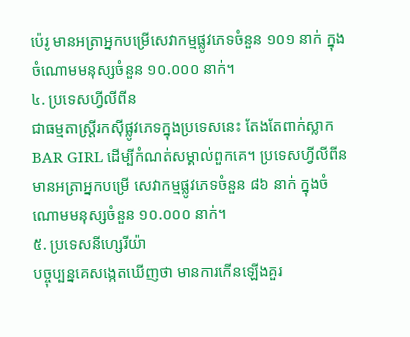ប៉េរូ មានអត្រាអ្នកបម្រើសេវាកម្មផ្លូវភេទចំនួន ១០១ នាក់ ក្នុងចំណោមមនុស្សចំនួន ១០.០០០ នាក់។
៤. ប្រទេសហ្វីលីពីន
ជាធម្មតាស្រ្តីរកស៊ីផ្លូវភេទក្នុងប្រទេសនេះ តែងតែពាក់ស្លាក BAR GIRL ដើម្បីកំណត់សម្គាល់ពួកគេ។ ប្រទេសហ្វីលីពីន មានអត្រាអ្នកបម្រើ សេវាកម្មផ្លូវភេទចំនួន ៨៦ នាក់ ក្នុងចំណោមមនុស្សចំនួន ១០.០០០ នាក់។
៥. ប្រទេសនីហ្សេរីយ៉ា
បច្ចុប្បន្នគេសង្កេតឃើញថា មានការកើនឡើងគួរ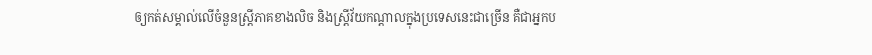ឲ្យកត់សម្គាល់លើចំនួនស្ត្រីភាគខាងលិច និងស្ត្រីវ័យកណ្ដាលក្នុងប្រទេសនេះជាច្រើន គឺជាអ្នកប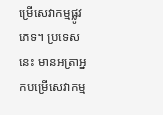ម្រើសេវាកម្មផ្លូវភេទ។ ប្រទេសនេះ មានអត្រាអ្នកបម្រើសេវាកម្ម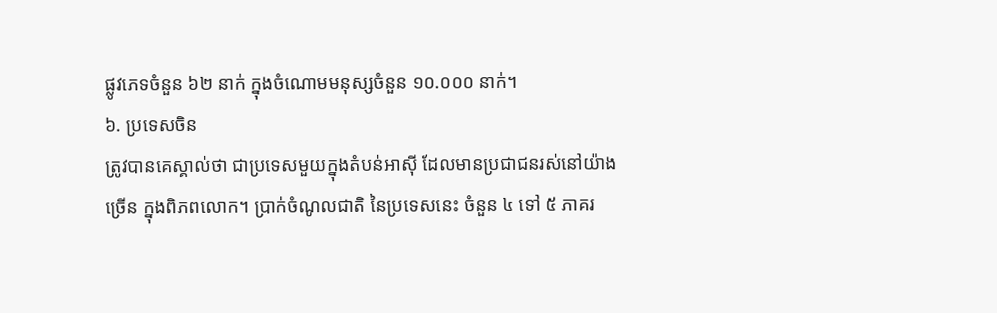ផ្លូវភេទចំនួន ៦២ នាក់ ក្នុងចំណោមមនុស្សចំនួន ១០.០០០ នាក់។
៦. ប្រទេសចិន
ត្រូវបានគេស្គាល់ថា ជាប្រទេសមួយក្នុងតំបន់អាស៊ី ដែលមានប្រជាជនរស់នៅយ៉ាងច្រើន ក្នុងពិភពលោក។ ប្រាក់ចំណូលជាតិ នៃប្រទេសនេះ ចំនួន ៤ ទៅ ៥ ភាគរ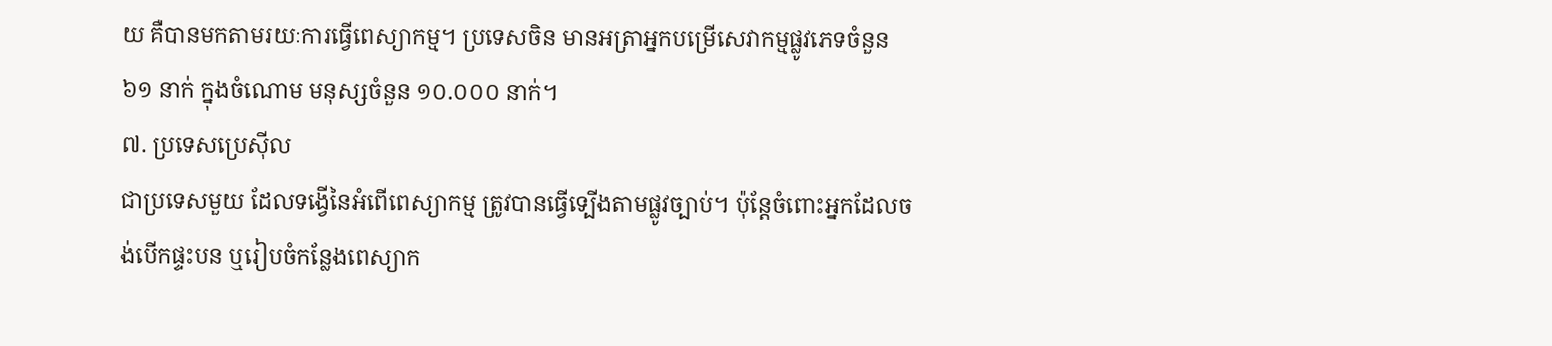យ គឺបានមកតាមរយៈការធ្វើពេស្យាកម្ម។ ប្រទេសចិន មានអត្រាអ្នកបម្រើសេវាកម្មផ្លូវភេទចំនួន ៦១ នាក់ ក្នុងចំណោម មនុស្សចំនួន ១០.០០០ នាក់។
៧. ប្រទេសប្រេស៊ីល
ជាប្រទេសមួយ ដែលទង្វើនៃអំពើពេស្យាកម្ម ត្រូវបានធ្វើទ្បើងតាមផ្លូវច្បាប់។ ប៉ុន្តែចំពោះអ្នកដែលចង់បើកផ្ទះបន ឬរៀបចំកន្លែងពេស្យាក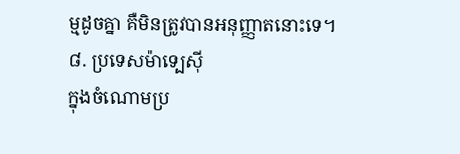ម្មដូចគ្នា គឺមិនត្រូវបានអនុញ្ញាតនោះទេ។
៨. ប្រទេសម៉ាទ្បេស៊ី
ក្នុងចំណោមប្រ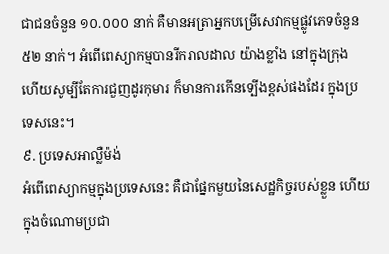ជាជនចំនួន ១០.០០០ នាក់ គឺមានអត្រាអ្នកបម្រើសេវាកម្មផ្លូវភេទចំនួន ៥២ នាក់។ អំពើពេស្យាកម្មបានរីករាលដាល យ៉ាងខ្លាំង នៅក្នុងក្រុង ហើយសូម្បីតែការជួញដូរកុមារ ក៏មានការកើនទ្បើងខ្ពស់ផងដែរ ក្នុងប្រទេសនេះ។
៩. ប្រទេសអាល្លឺម៉ង់
អំពើពេស្យាកម្មក្នុងប្រទេសនេះ គឺជាផ្នែកមួយនៃសេដ្ឋកិច្ចរបស់ខ្លួន ហើយក្នុងចំណោមប្រជា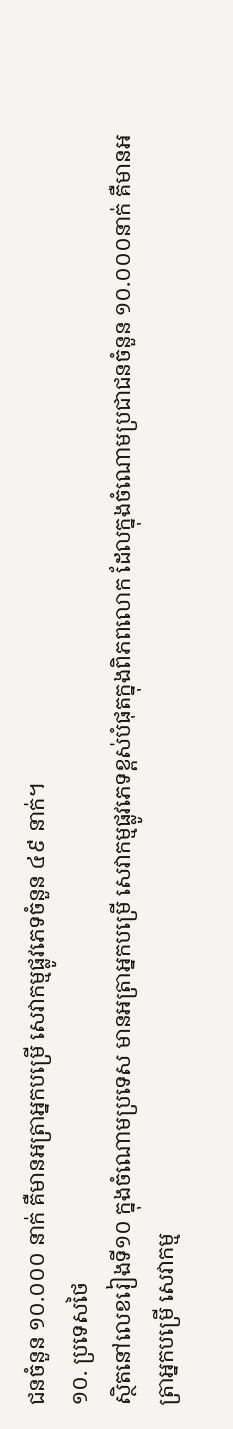ជនចំនួន ១០.០០០ នាក់ គឺមានអត្រាអ្នកបម្រើ សេវាកម្មផ្លូវភេទចំនួន ៤៩ នាក់។
១០. ប្រទេសថៃ
ស្ថិតនៅលេខរៀងទី១០ ក្នុងចំណោមប្រទេស មានអត្រាអ្នកបម្រើ សេវាកម្មផ្លូវភេទខ្ពស់បំផុតក្នុងពិភពលោក ដែលក្នុងចំណោមប្រជាជនចំនួន ១០.០០០នាក់ គឺមានអត្រាអ្នកបម្រើ សេវាកម្ម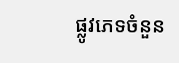ផ្លូវភេទចំនួន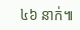៤៦ នាក់៕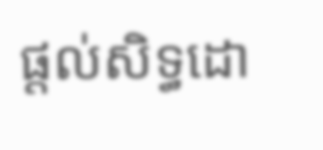ផ្តល់សិទ្ធដោ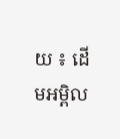យ ៖ ដើមអម្ពិល